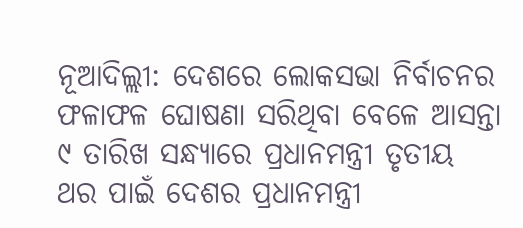ନୂଆଦିଲ୍ଲୀ: ଦେଶରେ ଲୋକସଭା ନିର୍ବାଚନର ଫଳାଫଳ ଘୋଷଣା ସରିଥିବା ବେଳେ ଆସନ୍ତା ୯ ତାରିଖ ସନ୍ଧ୍ୟାରେ ପ୍ରଧାନମନ୍ତ୍ରୀ ତୃତୀୟ ଥର ପାଇଁ ଦେଶର ପ୍ରଧାନମନ୍ତ୍ରୀ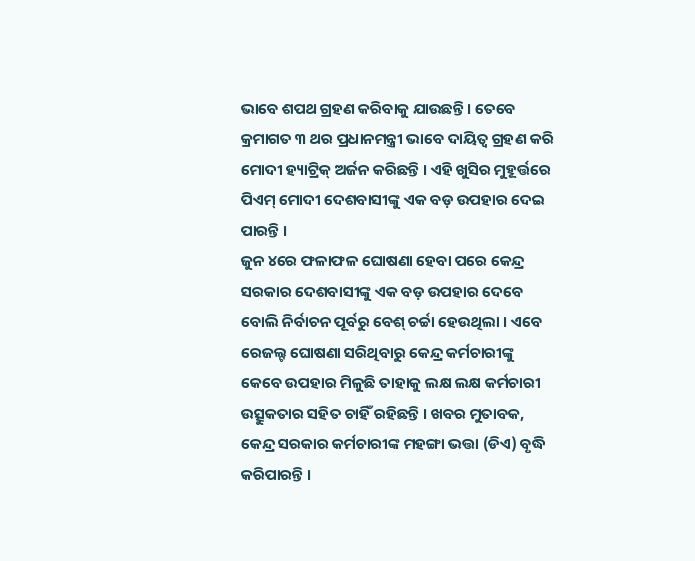ଭାବେ ଶପଥ ଗ୍ରହଣ କରିବାକୁ ଯାଉଛନ୍ତି । ତେବେ କ୍ରମାଗତ ୩ ଥର ପ୍ରଧାନମନ୍ତ୍ରୀ ଭାବେ ଦାୟିତ୍ୱ ଗ୍ରହଣ କରି ମୋଦୀ ହ୍ୟାଟ୍ରିକ୍ ଅର୍ଜନ କରିଛନ୍ତି । ଏହି ଖୁସିର ମୁହୂର୍ତ୍ତରେ ପିଏମ୍ ମୋଦୀ ଦେଶବାସୀଙ୍କୁ ଏକ ବଡ଼ ଉପହାର ଦେଇ ପାରନ୍ତି ।
ଜୁନ ୪ରେ ଫଳାଫଳ ଘୋଷଣା ହେବା ପରେ କେନ୍ଦ୍ର ସରକାର ଦେଶବାସୀଙ୍କୁ ଏକ ବଡ଼ ଉପହାର ଦେବେ ବୋଲି ନିର୍ବାଚନ ପୂର୍ବରୁ ବେଶ୍ ଚର୍ଚ୍ଚା ହେଉଥିଲା । ଏବେ ରେଜଲ୍ଟ ଘୋଷଣା ସରିଥିବାରୁ କେନ୍ଦ୍ର କର୍ମଚାରୀଙ୍କୁ କେବେ ଉପହାର ମିଳୁଛି ତାହାକୁ ଲକ୍ଷ ଲକ୍ଷ କର୍ମଚାରୀ ଉତ୍ସୁକତାର ସହିତ ଚାହିଁ ରହିଛନ୍ତି । ଖବର ମୁତାବକ, କେନ୍ଦ୍ର ସରକାର କର୍ମଚାରୀଙ୍କ ମହଙ୍ଗା ଭତ୍ତା (ଡିଏ) ବୃଦ୍ଧି କରିପାରନ୍ତି ।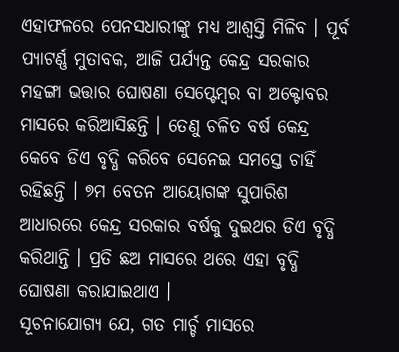ଏହାଫଳରେ ପେନସଧାରୀଙ୍କୁ ମଧ୍ୟ ଆଶ୍ୱସ୍ତି ମିଳିବ । ପୂର୍ବ ପ୍ୟାଟର୍ଣ୍ଣ ମୁତାବକ, ଆଜି ପର୍ଯ୍ୟନ୍ତ କେନ୍ଦ୍ର ସରକାର ମହଙ୍ଗା ଭତ୍ତାର ଘୋଷଣା ସେପ୍ଟେମ୍ବର ବା ଅକ୍ଟୋବର ମାସରେ କରିଆସିଛନ୍ତି । ତେଣୁ ଚଳିତ ବର୍ଷ କେନ୍ଦ୍ର କେବେ ଡିଏ ବୃଦ୍ଧି କରିବେ ସେନେଇ ସମସ୍ତେ ଚାହିଁ ରହିଛନ୍ତି । ୭ମ ବେତନ ଆୟୋଗଙ୍କ ସୁପାରିଶ ଆଧାରରେ କେନ୍ଦ୍ର ସରକାର ବର୍ଷକୁ ଦୁଇଥର ଡିଏ ବୃଦ୍ଧି କରିଥାନ୍ତି । ପ୍ରତି ଛଅ ମାସରେ ଥରେ ଏହା ବୃଦ୍ଧି ଘୋଷଣା କରାଯାଇଥାଏ ।
ସୂଚନାଯୋଗ୍ୟ ଯେ, ଗତ ମାର୍ଚ୍ଚ ମାସରେ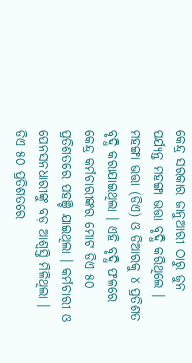କେନ୍ଦ୍ର ସରକାର ଜାନୁଆରୀ ଠାରୁ ଜୁନ ପର୍ଯ୍ୟନ୍ତ ମହଙ୍ଗା ଭତ୍ତା ବୃଦ୍ଧି କରିଥିଲେ । ମହଙ୍ଗା ଭତ୍ତା (ଡିଏ) ଓ ଡିଆରକୁ ୪ ପ୍ରତିଶତ ବୃଦ୍ଧି କରାଯାଇଥିଲା । ଏହି ବୃଦ୍ଧି ଫଳରେ କେନ୍ଦ୍ର କର୍ମଚାରୀଙ୍କର ମୋଟ ଡିଏ ୫୦ ପ୍ରତିଶତରେ ପହଞ୍ଚି ଯାଇଥିଲା । କର୍ମଚାରୀ ଓ ପେନସନଧାରୀଙ୍କୁ ବଡ଼ ଆଶ୍ୱସ୍ତି ମିଳିଥିଲା । ଡିଏ ୫୦ ପ୍ରତିଶତରେ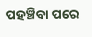ପହଞ୍ଚିବା ପରେ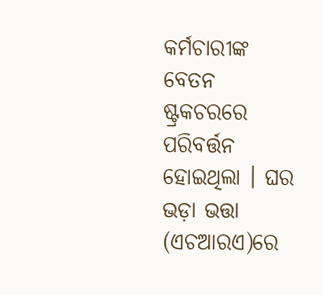କର୍ମଚାରୀଙ୍କ ବେତନ ଷ୍ଟ୍ରକଚରରେ ପରିବର୍ତ୍ତନ ହୋଇଥିଲା । ଘର ଭଡ଼ା ଭତ୍ତା (ଏଚଆରଏ)ରେ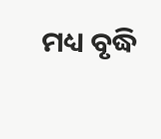ମଧ୍ୟ ବୃଦ୍ଧି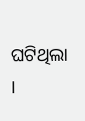ଘଟିଥିଲା ।